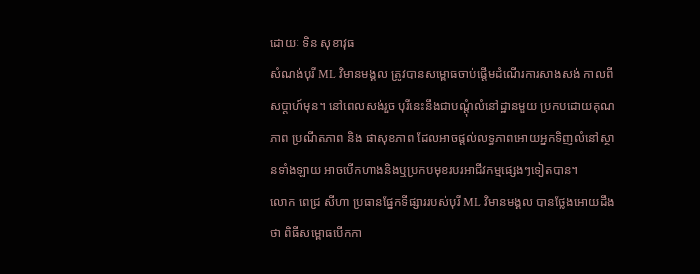ដោយៈ ទិន សុខាវុធ
សំណង់បុរី ML វិមានមង្គល ត្រូវបានសម្ពោធចាប់ផ្តើមដំណើរការសាងសង់ កាលពីសប្តាហ៍មុន។ នៅពេលសង់រួច បុរីនេះនឹងជាបណ្តុំលំនៅដ្ឋានមួយ ប្រកបដោយគុណភាព ប្រណីតភាព និង ផាសុខភាព ដែលអាចផ្តល់លទ្ធភាពអោយអ្នកទិញលំនៅស្ថានទាំងឡាយ អាចបើកហាងនិងឬប្រកបមុខរបរអាជីវកម្មផ្សេងៗទៀតបាន។
លោក ពេជ្រ សីហា ប្រធានផ្នែកទីផ្សាររបស់បុរី ML វិមានមង្គល បានថ្លែងអោយដឹងថា ពិធីសម្ពោធបើកកា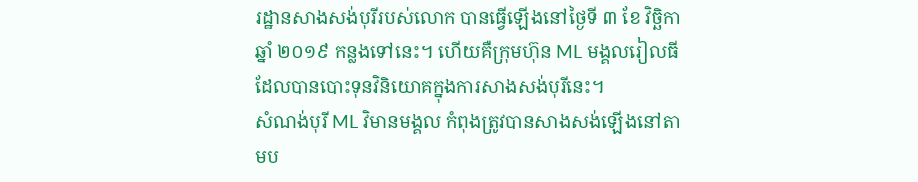រដ្ឋានសាងសង់បុរីរបស់លោក បានធ្វើឡើងនៅថ្ងៃទី ៣ ខែ វិច្ឆិកា ឆ្នាំ ២០១៩ កន្លងទៅនេះ។ ហើយគឺក្រុមហ៊ុន ML មង្គលរៀលធី ដែលបានបោះទុនវិនិយោគក្នុងការសាងសង់បុរីនេះ។
សំណង់បុរី ML វិមានមង្គល កំពុងត្រូវបានសាងសង់ឡើងនៅតាមប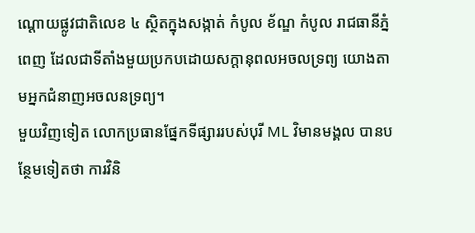ណ្តោយផ្លូវជាតិលេខ ៤ ស្ថិតក្នុងសង្កាត់ កំបូល ខ័ណ្ឌ កំបូល រាជធានីភ្នំពេញ ដែលជាទីតាំងមួយប្រកបដោយសក្តានុពលអចលទ្រព្យ យោងតាមអ្នកជំនាញអចលនទ្រព្យ។
មួយវិញទៀត លោកប្រធានផ្នែកទីផ្សាររបស់បុរី ML វិមានមង្គល បានបន្ថែមទៀតថា ការវិនិ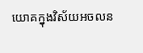យោគក្នុងវិស័យអចលន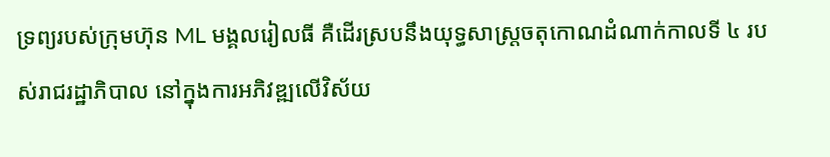ទ្រព្យរបស់ក្រុមហ៊ុន ML មង្គលរៀលធី គឺដើរស្របនឹងយុទ្ធសាស្ត្រចតុកោណដំណាក់កាលទី ៤ របស់រាជរដ្ឋាភិបាល នៅក្នុងការអភិវឌ្ឍលើវិស័យ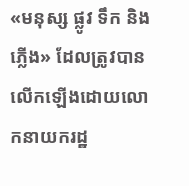«មនុស្ស ផ្លូវ ទឹក និង ភ្លើង» ដែលត្រូវបានលើកឡើងដោយលោកនាយករដ្ឋ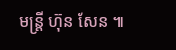មន្ត្រី ហ៊ុន សែន ៕